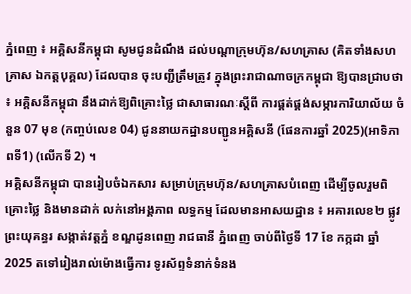ភ្នំពេញ ៖ អគ្គិសនីកម្ពុជា សូមជូនដំណឹង ដល់បណ្តាក្រុមហ៊ុន/សហគ្រាស (គិតទាំងសហគ្រាស ឯកត្តបុគ្គល) ដែលបាន ចុះបញ្ជីត្រឹមត្រូវ ក្នុងព្រះរាជាណាចក្រកម្ពុជា ឱ្យបានជ្រាបថា ៖ អគ្គិសនីកម្ពុជា នឹងដាក់ឱ្យពិគ្រោះថ្លៃ ជាសាធារណៈស្តីពី ការផ្គត់ផ្គង់សម្ភារការិយាល័យ ចំនួន 07 មុខ (កញ្ចប់លេខ 04) ជូននាយកដ្ឋានបញ្ជូនអគ្គិសនី (ផែនការឆ្នាំ 2025)(អាទិភាពទី1) (លើកទី 2) ។
អគ្គិសនីកម្ពុជា បានរៀបចំឯកសារ សម្រាប់ក្រុមហ៊ុន/សហគ្រាសបំពេញ ដើម្បីចូលរួមពិគ្រោះថ្លៃ និងមានដាក់ លក់នៅអង្គភាព លទ្ធកម្ម ដែលមានអាសយដ្ឋាន ៖ អគារលេខ២ ផ្លូវព្រះយុគន្ធរ សង្កាត់វត្តភ្នំ ខណ្ឌដូនពេញ រាជធានី ភ្នំពេញ ចាប់ពីថ្ងៃទី 17 ខែ កក្កដា ឆ្នាំ 2025 តទៅរៀងរាល់ម៉ោងធ្វើការ ទូរស័ព្ទទំនាក់ទំនង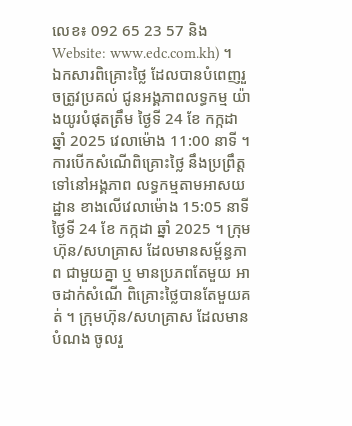លេខ៖ 092 65 23 57 និងWebsite: www.edc.com.kh) ។
ឯកសារពិគ្រោះថ្លៃ ដែលបានបំពេញរួចត្រូវប្រគល់ ជូនអង្គភាពលទ្ធកម្ម យ៉ាងយូរបំផុតត្រឹម ថ្ងៃទី 24 ខែ កក្កដា ឆ្នាំ 2025 វេលាម៉ោង 11:00 នាទី ។
ការបើកសំណើពិគ្រោះថ្លៃ នឹងប្រព្រឹត្តទៅនៅអង្គភាព លទ្ធកម្មតាមអាសយដ្ឋាន ខាងលើវេលាម៉ោង 15:05 នាទី ថ្ងៃទី 24 ខែ កក្កដា ឆ្នាំ 2025 ។ ក្រុមហ៊ុន/សហគ្រាស ដែលមានសម្ព័ន្ធភាព ជាមួយគ្នា ឬ មានប្រភពតែមួយ អាចដាក់សំណើ ពិគ្រោះថ្លៃបានតែមួយគត់ ។ ក្រុមហ៊ុន/សហគ្រាស ដែលមានបំណង ចូលរួ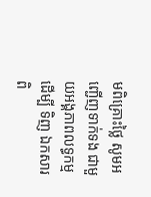មពិគ្រោះថ្លៃ សូមអញ្ជើញទាក់ទង ជាមួយអង្គភាពលទ្ធកម្ម ដើម្បី ទិញ ឯកសារពិ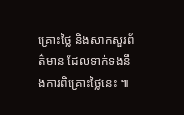គ្រោះថ្លៃ និងសាកសួរព័ត៌មាន ដែលទាក់ទងនឹងការពិគ្រោះថ្លៃនេះ ៕